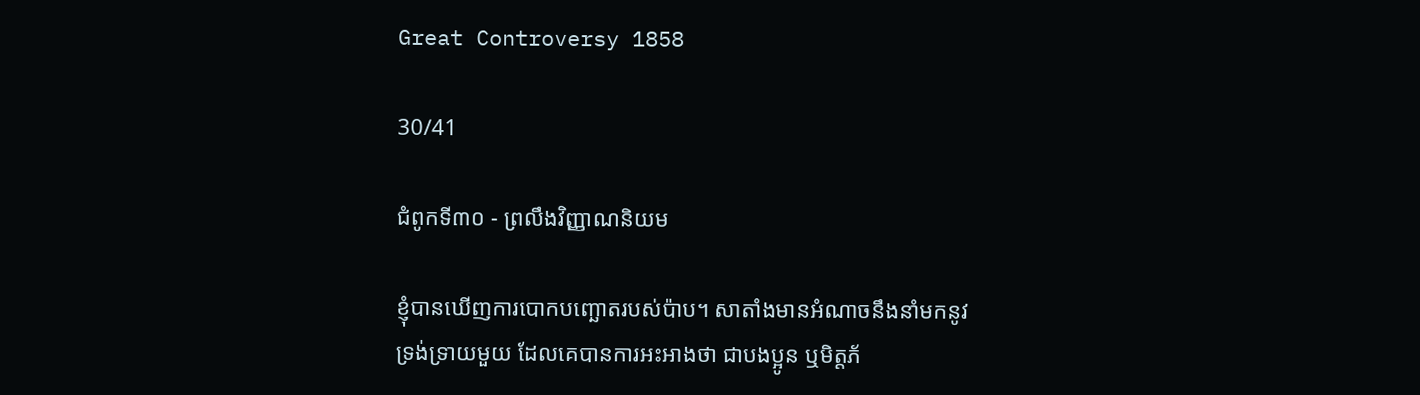Great Controversy 1858

30/41

ជំពូកទី៣០ - ព្រលឹងវិញ្ញាណនិយម

ខ្ញុំបានឃើញការបោកបញ្ឆោតរបស់ប៉ាប។ សាតាំងមានអំណាចនឹងនាំមកនូវ ទ្រង់ទ្រាយមួយ ដែលគេបានការអះអាងថា ជាបងប្អូន ឬមិត្តភ័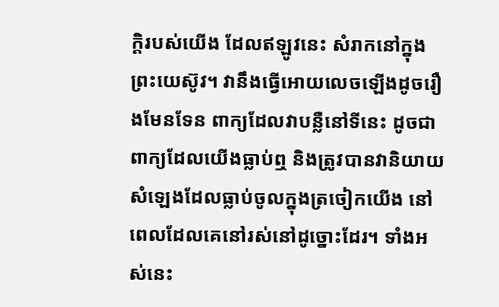ក្ដិរបស់យើង ដែលឥឡូវនេះ សំរាកនៅក្នុងព្រះយេស៊ូវ។ វានឹងធ្វើអោយលេចឡើងដូចរឿងមែនទែន ពាក្យដែលវាបន្លឺនៅទីនេះ ដូចជាពាក្យដែលយើងធ្លាប់ឮ និងត្រូវបានវានិយាយសំឡេងដែលធ្លាប់ចូលក្នុងត្រចៀកយើង នៅពេលដែលគេនៅរស់នៅដូច្នោះដែរ។ ទាំងអស់នេះ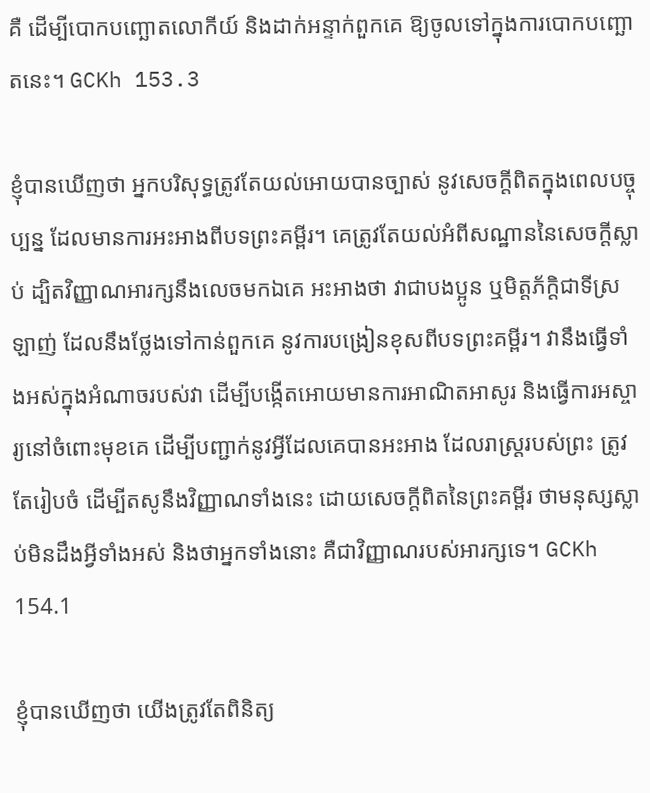គឺ ដើម្បីបោកបញ្ឆោតលោកីយ៍ និងដាក់អន្ទាក់ពួកគេ ឱ្យចូលទៅក្នុងការបោកបញ្ឆោតនេះ។ GCKh 153.3

ខ្ញុំបានឃើញថា អ្នកបរិសុទ្ធត្រូវតែយល់អោយបានច្បាស់ នូវសេចក្ដីពិតក្នុងពេលបច្ចុប្បន្ន ដែលមានការអះអាងពីបទព្រះគម្ពីរ។ គេត្រូវតែយល់អំពីសណ្ឋាននៃសេចកី្តស្លាប់ ដ្បិតវិញ្ញាណអារក្សនឹងលេចមកឯគេ អះអាងថា វាជាបងប្អូន ឬមិត្តភ័ក្ដិជាទីស្រឡាញ់ ដែលនឹងថ្លែងទៅកាន់ពួកគេ នូវការបង្រៀនខុសពីបទព្រះគម្ពីរ។ វានឹងធ្វើទាំងអស់ក្នុងអំណាចរបស់វា ដើម្បីបង្កើតអោយមានការអាណិតអាសូរ និងធ្វើការអស្ចារ្យនៅចំពោះមុខគេ ដើម្បីបញ្ជាក់នូវអ្វីដែលគេបានអះអាង ដែលរាស្ត្ររបស់ព្រះ ត្រូវតែរៀបចំ ដើម្បីតសូនឹងវិញ្ញាណទាំងនេះ ដោយសេចក្ដីពិតនៃព្រះគម្ពីរ ថាមនុស្សស្លាប់មិនដឹងអ្វីទាំងអស់ និងថាអ្នកទាំងនោះ គឺជាវិញ្ញាណរបស់អារក្សទេ។ GCKh 154.1

ខ្ញុំបានឃើញថា យើងត្រូវតែពិនិត្យ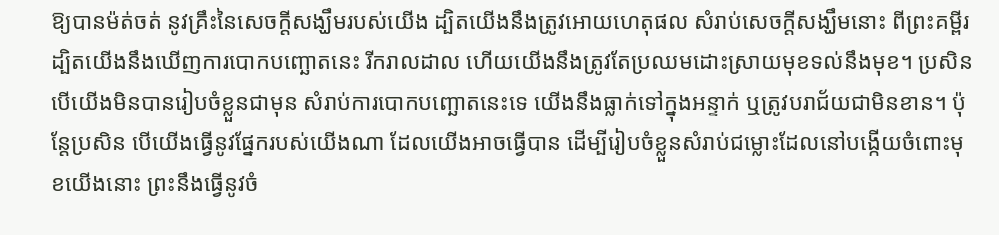ឱ្យបានម៉ត់ចត់ នូវគ្រឹះនៃសេចក្ដីសង្ឃឹមរបស់យើង ដ្បិតយើងនឹងត្រូវអោយហេតុផល សំរាប់សេចក្ដីសង្ឃឹមនោះ ពីព្រះគម្ពីរដ្បិតយើងនឹងឃើញការបោកបញ្ឆោតនេះ រីករាលដាល ហើយយើងនឹងត្រូវតែប្រឈមដោះស្រាយមុខទល់នឹងមុខ។ ប្រសិនបើយើងមិនបានរៀបចំខ្លួនជាមុន សំរាប់ការបោកបញ្ឆោតនេះទេ យើងនឹងធ្លាក់ទៅក្នុងអន្ទាក់ ឬត្រូវបរាជ័យជាមិនខាន។ ប៉ុន្តែប្រសិន បើយើងធ្វើនូវផ្នែករបស់យើងណា ដែលយើងអាចធ្វើបាន ដើម្បីរៀបចំខ្លួនសំរាប់ជម្លោះដែលនៅបង្កើយចំពោះមុខយើងនោះ ព្រះនឹងធ្វើនូវចំ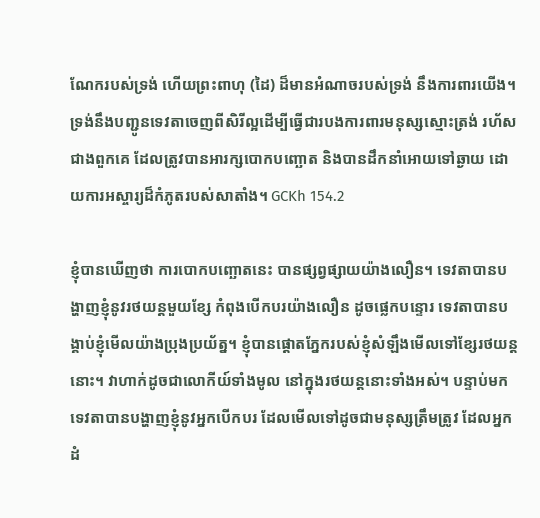ណែករបស់ទ្រង់ ហើយព្រះពាហុ (ដៃ) ដ៏មានអំណាចរបស់ទ្រង់ នឹងការពារយើង។ ទ្រង់នឹងបញ្ជូនទេវតាចេញពីសិរីល្អដើម្បីធ្វើជារបងការពារមនុស្សស្មោះត្រង់ រហ័សជាងពួកគេ ដែលត្រូវបានអារក្សបោកបញ្ឆោត និងបានដឹកនាំអោយទៅឆ្ងាយ ដោយការអស្ចារ្យដ៏កំភូតរបស់សាតាំង។ GCKh 154.2

ខ្ញុំបានឃើញថា ការបោកបញ្ឆោតនេះ បានផ្សព្វផ្សាយយ៉ាងលឿន។ ទេវតាបានបង្ហាញខ្ញុំនូវរថយន្តមួយខ្សែ កំពុងបើកបរយ៉ាងលឿន ដូចផ្លេកបន្ទោរ ទេវតាបានបង្គាប់ខ្ញុំមើលយ៉ាងប្រុងប្រយ័ត្ន។ ខ្ញុំបានផ្ដោតភ្នែករបស់ខ្ញុំសំឡឹងមើលទៅខ្សែរថយន្តនោះ។ វាហាក់ដូចជាលោកីយ៍ទាំងមូល នៅក្នុងរថយន្តនោះទាំងអស់។ បន្ទាប់មក ទេវតាបានបង្ហាញខ្ញុំនូវអ្នកបើកបរ ដែលមើលទៅដូចជាមនុស្សត្រឹមត្រូវ ដែលអ្នកដំ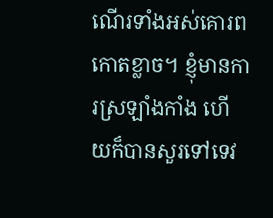ណើរទាំងអស់គោរពកោតខ្លាច។ ខ្ញុំមានការស្រឡាំងកាំង ហើយក៏បានសួរទៅទេវ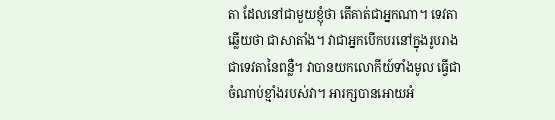តា ដែលនៅជាមួយខ្ញុំថា តើគាត់ជាអ្នកណា។ ទេវតាឆ្លើយថា ជាសាតាំង។ វាជាអ្នកបើកបរនៅក្នុងរូបរាងជាទេវតានៃពន្លឺ។ វាបានយកលោកីយ៍ទាំងមូល ធ្វើជាចំណាប់ខ្មាំងរបស់វា។ អារក្សបានអោយអំ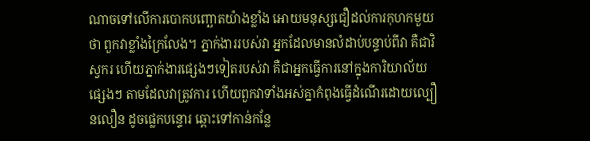ណាចទៅលើការបោកបញ្ឆោតយ៉ាងខ្លាំង អោយមនុស្សជឿដល់ការកុហកមួយថា ពួកវាខ្លាំងក្រៃលែង។ ភ្នាក់ងាររបស់វា អ្នកដែលមានលំដាប់បន្ទាប់ពីវា គឺជាវិស្វករ ហើយភ្នាក់ងារផ្សេងៗទៀតរបស់វា គឺជាអ្នកធ្វើការនៅក្នុងការិយាល័យផ្សេងៗ តាមដែលវាត្រូវការ ហើយពួកវាទាំងអស់គ្នាកំពុងធ្វើដំណើរដោយល្បឿនលឿន ដូចផ្លេកបន្ទោរ ឆ្ពោះទៅកាន់កន្លែ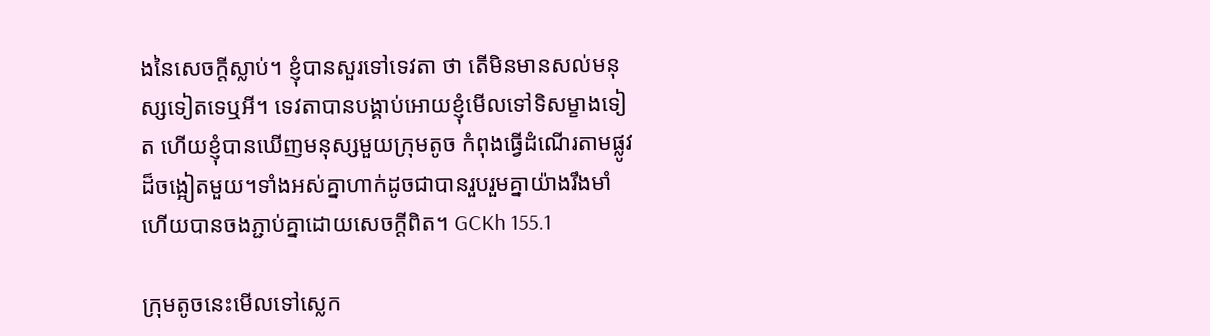ងនៃសេចក្ដីស្លាប់។ ខ្ញុំបានសួរទៅទេវតា ថា តើមិនមានសល់មនុស្សទៀតទេឬអី។ ទេវតាបានបង្គាប់អោយខ្ញុំមើលទៅទិសម្ខាងទៀត ហើយខ្ញុំបានឃើញមនុស្សមួយក្រុមតូច កំពុងធ្វើដំណើរតាមផ្លូវដ៏ចង្អៀតមួយ។ទាំងអស់គ្នាហាក់ដូចជាបានរួបរួមគ្នាយ៉ាងរឹងមាំ ហើយបានចងភ្ជាប់គ្នាដោយសេចក្ដីពិត។ GCKh 155.1

ក្រុមតូចនេះមើលទៅស្លេក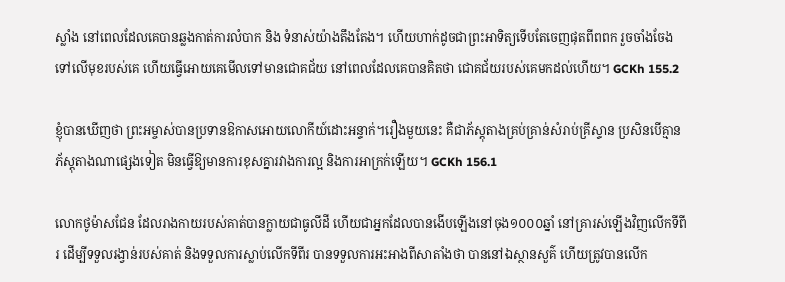ស្លាំង នៅពេលដែលគេបានឆ្លងកាត់ការលំបាក និង ទំនាស់យ៉ាងតឹងតែង។ ហើយហាក់ដូចជាព្រះអាទិត្យទើបតែចេញផុតពីពពក រួចចាំងចែងទៅលើមុខរបស់គេ ហើយធ្វើអោយគេមើលទៅមានជោគជ័យ នៅពេលដែលគេបានគិតថា ជោគជ័យរបស់គេមកដល់ហើយ។ GCKh 155.2

ខ្ញុំបានឃើញថា ព្រះអម្ចាស់បានប្រទានឱកាសអោយលោកីយ៍ដោះអន្ទាក់។រឿងមួយនេះ គឺជាភ័ស្ដុតាងគ្រប់គ្រាន់សំរាប់គ្រីស្ទាន ប្រសិនបើគ្មានភ័ស្ដុតាងណាផ្សេងទៀត មិនធ្វើឱ្យមានការខុសគ្នារវាងការល្អ និងការអាក្រក់ឡើយ។ GCKh 156.1

លោកថូម៉ាសជែន ដែលរាងកាយរបស់គាត់បានក្លាយជាធូលីដី ហើយជាអ្នកដែលបានងើបឡើងនៅចុង១០០០ឆ្នាំ នៅគ្រារស់ឡើងវិញលើកទីពីរ ដើម្បីទទួលរង្វាន់របស់គាត់ និងទទួលការស្លាប់លើកទីពីរ បានទទួលការអះអាងពីសាតាំងថា បាននៅឯស្ថានសួគ៌ ហើយត្រូវបានលើក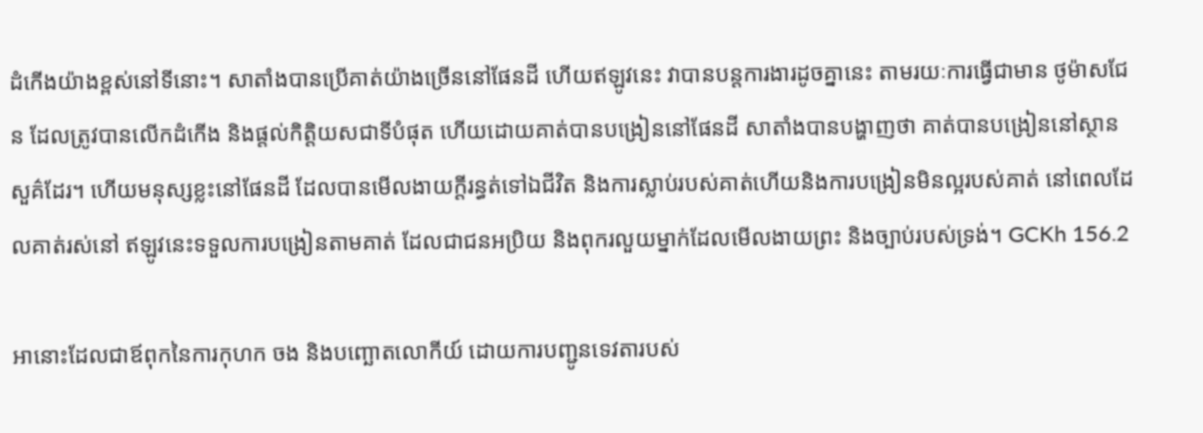ដំកើងយ៉ាងខ្ពស់នៅទីនោះ។ សាតាំងបានប្រើគាត់យ៉ាងច្រើននៅផែនដី ហើយឥឡូវនេះ វាបានបន្តការងារដូចគ្នានេះ តាមរយៈការធ្វើជាមាន ថូម៉ាសជែន ដែលត្រូវបានលើកដំកើង និងផ្តល់កិត្តិយសជាទីបំផុត ហើយដោយគាត់បានបង្រៀននៅផែនដី សាតាំងបានបង្ហាញថា គាត់បានបង្រៀននៅស្ថានសួគ៌ដែរ។ ហើយមនុស្សខ្លះនៅផែនដី ដែលបានមើលងាយក្តីរន្ធត់ទៅឯជីវិត និងការស្លាប់របស់គាត់ហើយនិងការបង្រៀនមិនល្អរបស់គាត់ នៅពេលដែលគាត់រស់នៅ ឥឡូវនេះទទួលការបង្រៀនតាមគាត់ ដែលជាជនអប្រិយ និងពុករលួយម្នាក់ដែលមើលងាយព្រះ និងច្បាប់របស់ទ្រង់។ GCKh 156.2

អានោះដែលជាឪពុកនៃការកុហក ចង និងបញ្ឆោតលោកីយ៍ ដោយការបញ្ជូនទេវតារបស់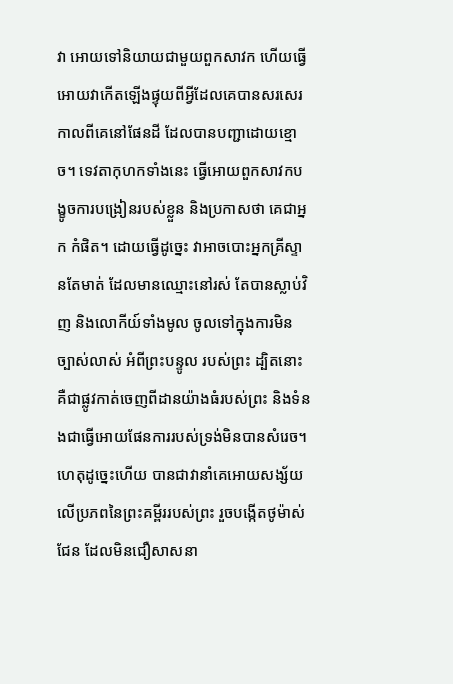វា អោយទៅនិយាយជាមួយពួកសាវក ហើយធ្វើអោយវាកើតឡើងផ្ទុយពីអ្វីដែលគេបានសរសេរកាលពីគេនៅផែនដី ដែលបានបញ្ជាដោយខ្មោច។ ទេវតាកុហកទាំងនេះ ធ្វើអោយពួកសាវកបង្ខូចការបង្រៀនរបស់ខ្លួន និងប្រកាសថា គេជាអ្នក កំផិត។ ដោយធ្វើដូច្នេះ វាអាចបោះអ្នកគ្រីស្ទានតែមាត់ ដែលមានឈ្មោះនៅរស់ តែបានស្លាប់វិញ និងលោកីយ៍ទាំងមូល ចូលទៅក្នុងការមិនច្បាស់លាស់ អំពីព្រះបន្ទូល របស់ព្រះ ដ្បិតនោះ គឺជាផ្លូវកាត់ចេញពីដានយ៉ាងធំរបស់ព្រះ និងទំនងជាធ្វើអោយផែនការរបស់ទ្រង់មិនបានសំរេច។ ហេតុដូច្នេះហើយ បានជាវានាំគេអោយសង្ស័យលើប្រភពនៃព្រះគម្ពីររបស់ព្រះ រួចបង្កើតថូម៉ាស់ជែន ដែលមិនជឿសាសនា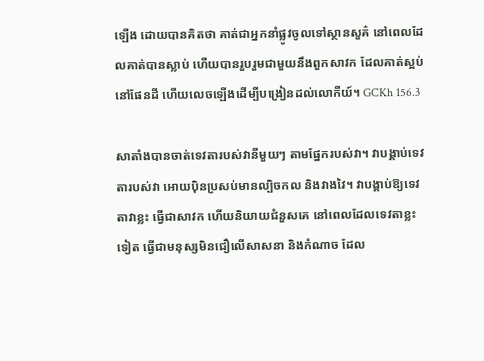ឡើង ដោយបានគិតថា គាត់ជាអ្នកនាំផ្លូវចូលទៅស្ថានសួគ៌ នៅពេលដែលគាត់បានស្លាប់ ហើយបានរួបរួមជាមួយនឹងពួកសាវក ដែលគាត់ស្អប់នៅផែនដី ហើយលេចឡើងដើម្បីបង្រៀនដល់លោកីយ៍។ GCKh 156.3

សាតាំងបានចាត់ទេវតារបស់វានីមួយៗ តាមផ្នែករបស់វា។ វាបង្គាប់ទេវតារបស់វា អោយប៉ិនប្រសប់មានល្បិចកល និងវាងវៃ។ វាបង្គាប់ឱ្យទេវតាវាខ្លះ ធ្វើជាសាវក ហើយនិយាយជំនួសគេ នៅពេលដែលទេវតាខ្លះទៀត ធ្វើជាមនុស្សមិនជឿលើសាសនា និងកំណាច ដែល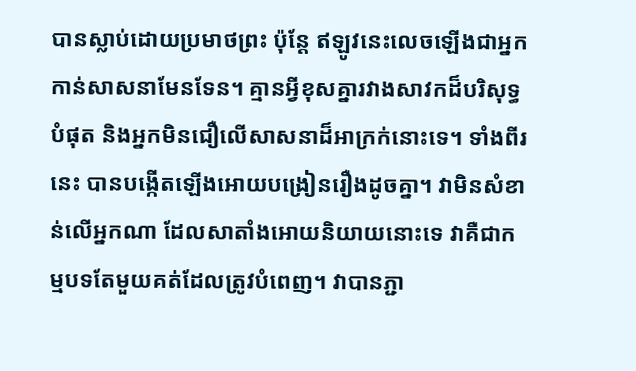បានស្លាប់ដោយប្រមាថព្រះ ប៉ុន្តែ ឥឡូវនេះលេចឡើងជាអ្នកកាន់សាសនាមែនទែន។ គ្មានអ្វីខុសគ្នារវាងសាវកដ៏បរិសុទ្ធបំផុត និងអ្នកមិនជឿលើសាសនាដ៏អាក្រក់នោះទេ។ ទាំងពីរនេះ បានបង្កើតឡើងអោយបង្រៀនរឿងដូចគ្នា។ វាមិនសំខាន់លើអ្នកណា ដែលសាតាំងអោយនិយាយនោះទេ វាគឺជាកម្មបទតែមួយគត់ដែលត្រូវបំពេញ។ វាបានភ្ជា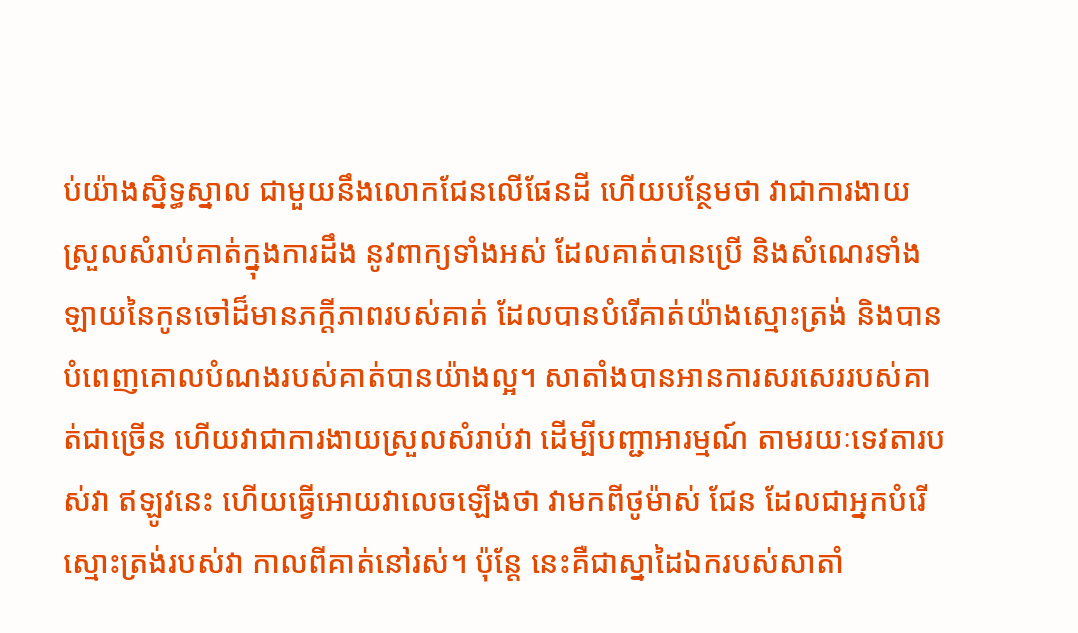ប់យ៉ាងស្និទ្ធស្នាល ជាមួយនឹងលោកជែនលើផែនដី ហើយបន្ថែមថា វាជាការងាយស្រួលសំរាប់គាត់ក្នុងការដឹង នូវពាក្យទាំងអស់ ដែលគាត់បានប្រើ និងសំណេរទាំងឡាយនៃកូនចៅដ៏មានភក្ដីភាពរបស់គាត់ ដែលបានបំរើគាត់យ៉ាងស្មោះត្រង់ និងបានបំពេញគោលបំណងរបស់គាត់បានយ៉ាងល្អ។ សាតាំងបានអានការសរសេររបស់គាត់ជាច្រើន ហើយវាជាការងាយស្រួលសំរាប់វា ដើម្បីបញ្ជាអារម្មណ៍ តាមរយៈទេវតារបស់វា ឥឡូវនេះ ហើយធ្វើអោយវាលេចឡើងថា វាមកពីថូម៉ាស់ ជែន ដែលជាអ្នកបំរើស្មោះត្រង់របស់វា កាលពីគាត់នៅរស់។ ប៉ុន្តែ នេះគឺជាស្នាដៃឯករបស់សាតាំ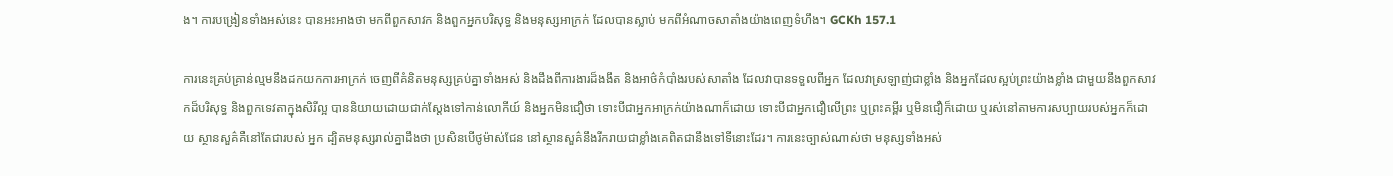ង។ ការបង្រៀនទាំងអស់នេះ បានអះអាងថា មកពីពួកសាវក និងពួកអ្នកបរិសុទ្ធ និងមនុស្សអាក្រក់ ដែលបានស្លាប់ មកពីអំណាចសាតាំងយ៉ាងពេញទំហឹង។ GCKh 157.1

ការនេះគ្រប់គ្រាន់ល្មមនឹងដកយកការអាក្រក់ ចេញពីគំនិតមនុស្សគ្រប់គ្នាទាំងអស់ និងដឹងពីការងារដ៏ងងឹត និងអាថ៌កំបាំងរបស់សាតាំង ដែលវាបានទទួលពីអ្នក ដែលវាស្រឡាញ់ជាខ្លាំង និងអ្នកដែលស្អប់ព្រះយ៉ាងខ្លាំង ជាមួយនឹងពួកសាវកដ៏បរិសុទ្ធ និងពួកទេវតាក្នុងសិរីល្អ បាននិយាយដោយជាក់ស្តែងទៅកាន់លោកីយ៍ និងអ្នកមិនជឿថា ទោះបីជាអ្នកអាក្រក់យ៉ាងណាក៏ដោយ ទោះបីជាអ្នកជឿលើព្រះ ឬព្រះគម្ពីរ ឬមិនជឿក៏ដោយ ឬរស់នៅតាមការសប្បាយរបស់អ្នកក៏ដោយ ស្ថានសួគ៌គឺនៅតែជារបស់ អ្នក ដ្បិតមនុស្សរាល់គ្នាដឹងថា ប្រសិនបើថូម៉ាស់ជែន នៅស្ថានសួគ៌នឹងរីករាយជាខ្លាំងគេពិតជានឹងទៅទីនោះដែរ។ ការនេះច្បាស់ណាស់ថា មនុស្សទាំងអស់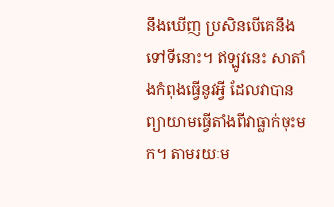នឹងឃើញ ប្រសិនបើគេនឹងទៅទីនោះ។ ឥឡូវនេះ សាតាំងកំពុងធ្វើនូវអ្វី ដែលវាបានព្យាយាមធ្វើតាំងពីវាធ្លាក់ចុះមក។ តាមរយៈម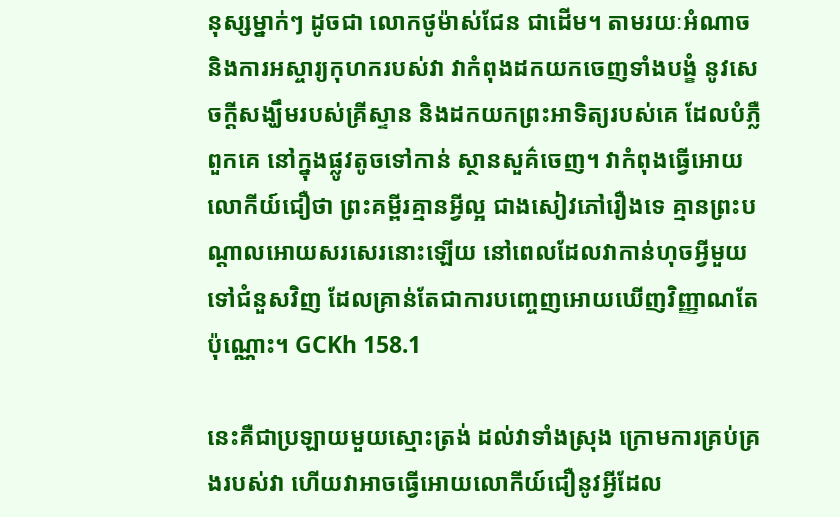នុស្សម្នាក់ៗ ដូចជា លោកថូម៉ាស់ជែន ជាដើម។ តាមរយៈអំណាច និងការអស្ចារ្យកុហករបស់វា វាកំពុងដកយកចេញទាំងបង្ខំ នូវសេចក្ដីសង្ឃឹមរបស់គ្រីស្ទាន និងដកយកព្រះអាទិត្យរបស់គេ ដែលបំភ្លឺពួកគេ នៅក្នុងផ្លូវតូចទៅកាន់ ស្ថានសួគ៌ចេញ។ វាកំពុងធ្វើអោយលោកីយ៍ជឿថា ព្រះគម្ពីរគ្មានអ្វីល្អ ជាងសៀវភៅរឿងទេ គ្មានព្រះបណ្តាលអោយសរសេរនោះឡើយ នៅពេលដែលវាកាន់ហុចអ្វីមួយទៅជំនួសវិញ ដែលគ្រាន់តែជាការបញ្ចេញអោយឃើញវិញ្ញាណតែប៉ុណ្ណោះ។ GCKh 158.1

នេះគឺជាប្រឡាយមួយស្មោះត្រង់ ដល់វាទាំងស្រុង ក្រោមការគ្រប់គ្រងរបស់វា ហើយវាអាចធ្វើអោយលោកីយ៍ជឿនូវអ្វីដែល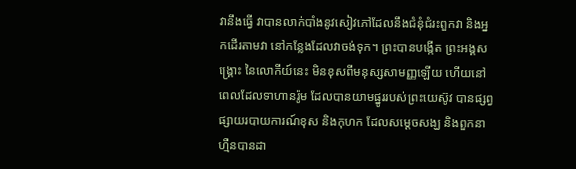វានឹងធ្វើ វាបានលាក់បាំងនូវសៀវភៅដែលនឹងជំនុំជំរះពួកវា និងអ្នកដើរតាមវា នៅកន្លែងដែលវាចង់ទុក។ ព្រះបានបង្កើត ព្រះអង្គសង្គ្រោះ នៃលោកីយ៍នេះ មិនខុសពីមនុស្សសាមញ្ញឡើយ ហើយនៅពេលដែលទាហានរ៉ូម ដែលបានយាមផ្នូររបស់ព្រះយេស៊ូវ បានផ្សព្វផ្សាយរបាយការណ៍ខុស និងកុហក ដែលសម្តេចសង្ឃ និងពួកនាហ្មឺនបានដា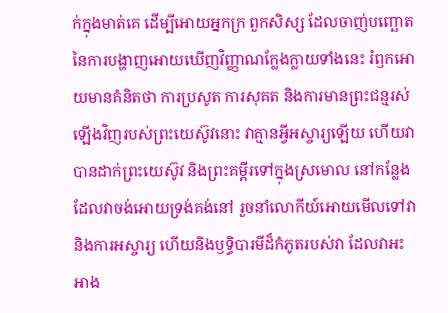ក់ក្នុងមាត់គេ ដើម្បីអោយអ្នកក្រ ពួកសិស្ស ដែលចាញ់បញ្ឆោតនៃការបង្ហាញអោយឃើញវិញ្ញាណក្លែងក្លាយទាំងនេះ រំឭកអោយមានគំនិតថា ការប្រសូត ការសុគត និងការមានព្រះជន្មរស់ឡើងវិញរបស់ព្រះយេស៊ូវនោះ វាគ្មានអ្វីអស្ចារ្យឡើយ ហើយវាបានដាក់ព្រះយេស៊ូវ និងព្រះគម្ពីរទៅក្នុងស្រមោល នៅកន្លែងដែលវាចង់អោយទ្រង់គង់នៅ រួចនាំលោកីយ៍អោយមើលទៅវា និងការអស្ចារ្យ ហើយនិងឫទ្ធិបារមីដ៏កំភូតរបស់វា ដែលវាអះអាង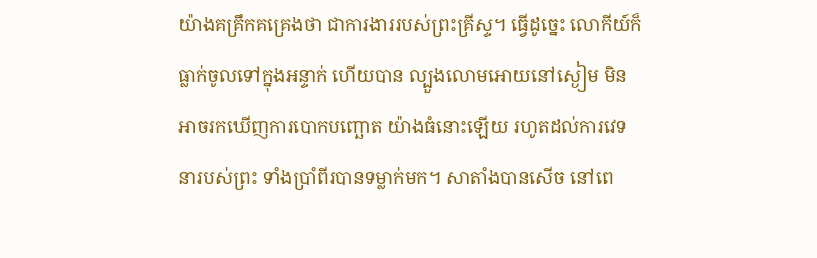យ៉ាងគគ្រឹកគគ្រេងថា ជាការងាររបស់ព្រះគ្រីស្ទ។ ធ្វើដូច្នេះ លោកីយ៍ក៏ធ្លាក់ចូលទៅក្នុងអន្ទាក់ ហើយបាន ល្បួងលោមអោយនៅស្ងៀម មិនអាចរកឃើញការបោកបញ្ឆោត យ៉ាងធំនោះឡើយ រហូតដល់ការវេទនារបស់ព្រះ ទាំងប្រាំពីរបានទម្លាក់មក។ សាតាំងបានសើច នៅពេ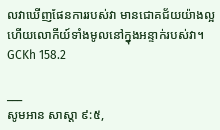លវាឃើញផែនការរបស់វា មានជោគជ័យយ៉ាងល្អ ហើយលោកីយ៍ទាំងមូលនៅក្នុងអន្ទាក់របស់វា។ GCKh 158.2

___
សូមអាន សាស្តា ៩:៥,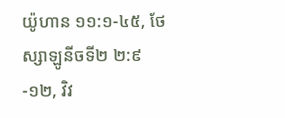យ៉ូហាន ១១:១-៤៥, ថែស្សាឡូនីចទី២ ២:៩-១២, វិវ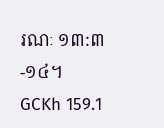រណៈ ១៣:៣-១៤។
GCKh 159.1